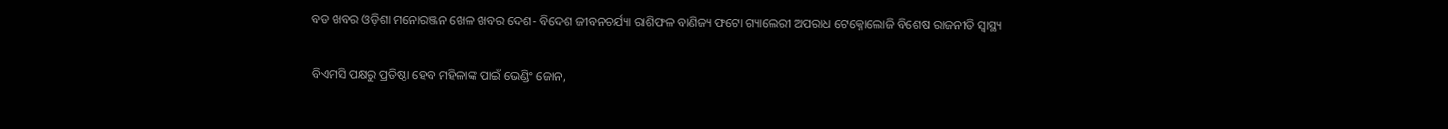ବଡ ଖବର ଓଡ଼ିଶା ମନୋରଞ୍ଜନ ଖେଳ ଖବର ଦେଶ- ବିଦେଶ ଜୀବନଚର୍ଯ୍ୟା ରାଶିଫଳ ବାଣିଜ୍ୟ ଫଟୋ ଗ୍ୟାଲେରୀ ଅପରାଧ ଟେକ୍ନୋଲୋଜି ବିଶେଷ ରାଜନୀତି ସ୍ଵାସ୍ଥ୍ୟ

ବିଏମସି ପକ୍ଷରୁ ପ୍ରତିଷ୍ଠା ହେବ ମହିଳାଙ୍କ ପାଇଁ ଭେଣ୍ଡିଂ ଜୋନ,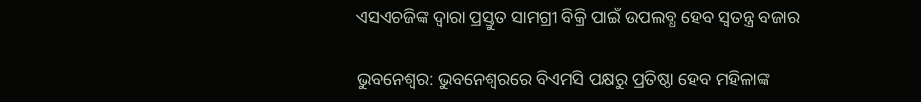ଏସଏଚଜିଙ୍କ ଦ୍ବାରା ପ୍ରସ୍ତୁତ ସାମଗ୍ରୀ ବିକ୍ରି ପାଇଁ ଉପଲବ୍ଧ ହେବ ସ୍ୱତନ୍ତ୍ର ବଜାର

ଭୁବନେଶ୍ବର: ଭୁବନେଶ୍ୱରରେ ବିଏମସି ପକ୍ଷରୁ ପ୍ରତିଷ୍ଠା ହେବ ମହିଳାଙ୍କ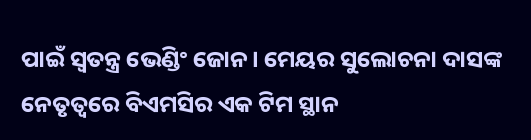ପାଇଁ ସ୍ୱତନ୍ତ୍ର ଭେଣ୍ଡିଂ ଜୋନ। ମେୟର ସୁଲୋଚନା ଦାସଙ୍କ ନେତୃତ୍ୱରେ ବିଏମସିର ଏକ ଟିମ ସ୍ଥାନ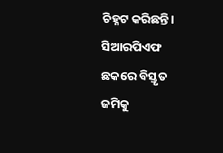ଚିହ୍ନଟ କରିଛନ୍ତି। ସିଆରପିଏଫ ଛକରେ ବିସ୍ତୃତ ଜମିକୁ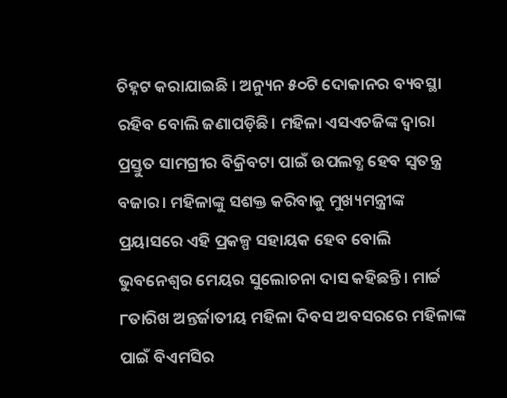ଚିହ୍ନଟ କରାଯାଇଛି । ଅନ୍ୟୁନ ୫୦ଟି ଦୋକାନର ବ୍ୟବସ୍ଥା ରହିବ ବୋଲି ଜଣାପଡ଼ିଛି। ମହିଳା ଏସଏଚଜିଙ୍କ ଦ୍ଵାରା ପ୍ରସ୍ତୁତ ସାମଗ୍ରୀର ବିକ୍ରିବଟା ପାଇଁ ଉପଲବ୍ଧ ହେବ ସ୍ୱତନ୍ତ୍ର ବଜାର। ମହିଳାଙ୍କୁ ସଶକ୍ତ କରିବାକୁ ମୁଖ୍ୟମନ୍ତ୍ରୀଙ୍କ ପ୍ରୟାସରେ ଏହି ପ୍ରକଳ୍ପ ସହାୟକ ହେବ ବୋଲି ଭୁବନେଶ୍ୱର ମେୟର ସୁଲୋଚନା ଦାସ କହିଛନ୍ତି। ମାର୍ଚ୍ଚ ୮ତାରିଖ ଅନ୍ତର୍ଜାତୀୟ ମହିଳା ଦିବସ ଅବସରରେ ମହିଳାଙ୍କ ପାଇଁ ବିଏମସିର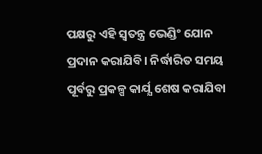ପକ୍ଷରୁ ଏହି ସ୍ବତନ୍ତ୍ର ଭେଣ୍ଡିଂ ଯୋନ ପ୍ରଦାନ କରାଯିବି। ନିର୍ଦ୍ଧାରିତ ସମୟ ପୂର୍ବରୁ ପ୍ରକଳ୍ପ କାର୍ଯ୍ଯ ଶେଷ କରାଯିବା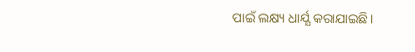ପାଇଁ ଲକ୍ଷ୍ୟ ଧାର୍ଯ୍ଯ କରାଯାଇଛି।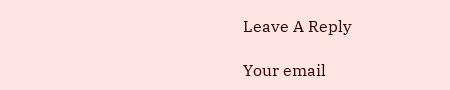Leave A Reply

Your email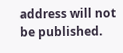address will not be published.